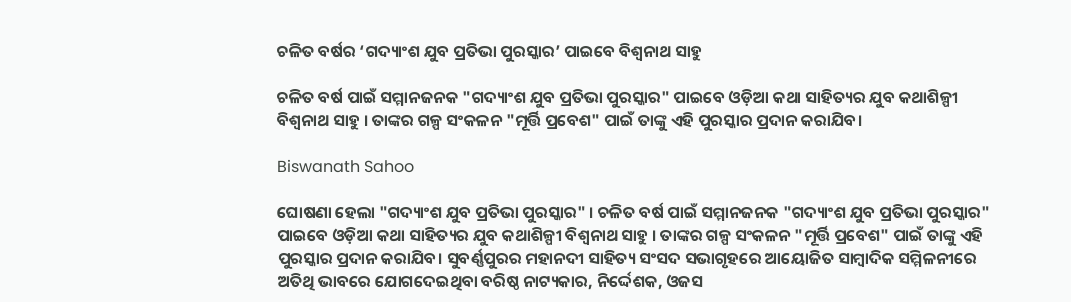ଚଳିତ ବର୍ଷର ‘ଗଦ୍ୟାଂଶ ଯୁବ ପ୍ରତିଭା ପୁରସ୍କାର’ ପାଇବେ ବିଶ୍ୱନାଥ ସାହୁ

ଚଳିତ ବର୍ଷ ପାଇଁ ସମ୍ମାନଜନକ "ଗଦ୍ୟାଂଶ ଯୁବ ପ୍ରତିଭା ପୁରସ୍କାର" ପାଇବେ ଓଡ଼ିଆ କଥା ସାହିତ୍ୟର ଯୁବ କଥାଶିଳ୍ପୀ ବିଶ୍ୱନାଥ ସାହୁ । ତାଙ୍କର ଗଳ୍ପ ସଂକଳନ "ମୂର୍ତ୍ତି ପ୍ରବେଶ" ପାଇଁ ତାଙ୍କୁ ଏହି ପୁରସ୍କାର ପ୍ରଦାନ କରାଯିବ।

Biswanath Sahoo

ଘୋଷଣା ହେଲା "ଗଦ୍ୟାଂଶ ଯୁବ ପ୍ରତିଭା ପୁରସ୍କାର" । ଚଳିତ ବର୍ଷ ପାଇଁ ସମ୍ମାନଜନକ "ଗଦ୍ୟାଂଶ ଯୁବ ପ୍ରତିଭା ପୁରସ୍କାର" ପାଇବେ ଓଡ଼ିଆ କଥା ସାହିତ୍ୟର ଯୁବ କଥାଶିଳ୍ପୀ ବିଶ୍ୱନାଥ ସାହୁ । ତାଙ୍କର ଗଳ୍ପ ସଂକଳନ "ମୂର୍ତ୍ତି ପ୍ରବେଶ" ପାଇଁ ତାଙ୍କୁ ଏହି ପୁରସ୍କାର ପ୍ରଦାନ କରାଯିବ। ସୁବର୍ଣ୍ଣପୁରର ମହାନଦୀ ସାହିତ୍ୟ ସଂସଦ ସଭାଗୃହରେ ଆୟୋଜିତ ସାମ୍ବାଦିକ ସମ୍ମିଳନୀରେ ଅତିଥି ଭାବରେ ଯୋଗଦେଇଥିବା ବରିଷ୍ଠ ନାଟ୍ୟକାର, ନିର୍ଦ୍ଦେଶକ, ଓଜସ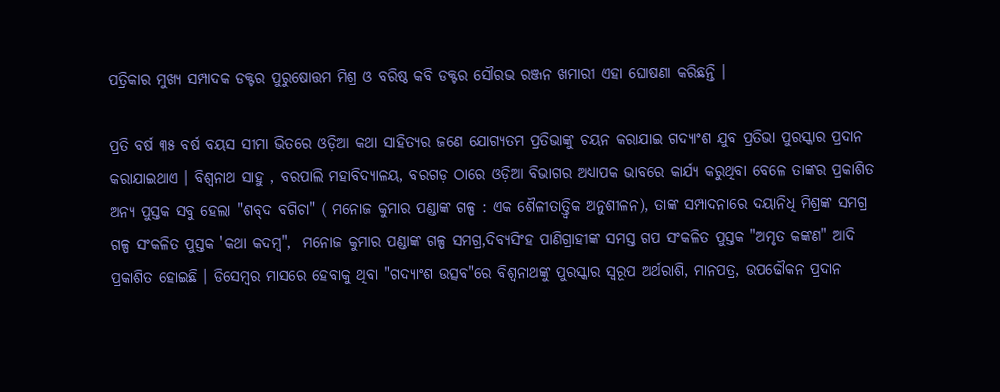ପତ୍ରିକାର ମୁଖ୍ୟ ସମ୍ପାଦକ ଡକ୍ଟର ପୁରୁଷୋତ୍ତମ ମିଶ୍ର ଓ ବରିଷ୍ଠ କବି ଡକ୍ଟର ସୌରଭ ରଞ୍ଜନ ଖମାରୀ ଏହା ଘୋଷଣା କରିଛନ୍ତି ।

ପ୍ରତି ବର୍ଷ ୩୫ ବର୍ଷ ବୟସ ସୀମା ଭିତରେ ଓଡ଼ିଆ କଥା ସାହିତ୍ୟର ଜଣେ ଯୋଗ୍ୟତମ ପ୍ରତିଭାଙ୍କୁ ଚୟନ କରାଯାଇ ଗଦ୍ୟାଂଶ ଯୁବ ପ୍ରତିଭା ପୁରସ୍କାର ପ୍ରଦାନ କରାଯାଇଥାଏ । ବିଶ୍ୱନାଥ ସାହୁ , ବରପାଲି ମହାବିଦ୍ୟାଳୟ, ବରଗଡ଼ ଠାରେ ଓଡ଼ିଆ ବିଭାଗର ଅଧ୍ୟାପକ ଭାବରେ କାର୍ଯ୍ୟ କରୁଥିବା ବେଳେ ତାଙ୍କର ପ୍ରକାଶିତ ଅନ୍ୟ ପୁସ୍ତକ ସବୁ ହେଲା "ଶବ୍‌ଦ ବଗିଚା" ( ମନୋଜ କୁମାର ପଣ୍ଡାଙ୍କ ଗଳ୍ପ : ଏକ ଶୈଳୀତାତ୍ତ୍ୱିକ ଅନୁଶୀଳନ), ତାଙ୍କ ସମ୍ପାଦନାରେ ଦୟାନିଧି ମିଶ୍ରଙ୍କ ସମଗ୍ର ଗଳ୍ପ ସଂକଳିତ ପୁସ୍ତକ 'କଥା କଦମ୍ବ",  ମନୋଜ କୁମାର ପଣ୍ଡାଙ୍କ ଗଳ୍ପ ସମଗ୍ର,ଦିବ୍ୟସିଂହ ପାଣିଗ୍ରାହୀଙ୍କ ସମସ୍ତ ଗପ ସଂକଳିତ ପୁସ୍ତକ "ଅମୃତ କଙ୍କଣ" ଆଦି ପ୍ରକାଶିତ ହୋଇଛି । ଡିସେମ୍ବର ମାସରେ ହେବାକୁ ଥିବା "ଗଦ୍ୟାଂଶ ଉତ୍ସବ"ରେ ବିଶ୍ୱନାଥଙ୍କୁ ପୁରସ୍କାର ସ୍ଵରୂପ ଅର୍ଥରାଶି, ମାନପତ୍ର, ଉପଢୌକନ ପ୍ରଦାନ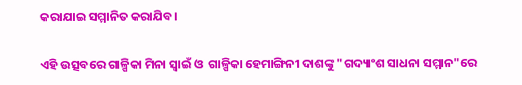କରାଯାଇ ସମ୍ମାନିତ କରାଯିବ।

ଏହି ଉତ୍ସବରେ ଗାଳ୍ପିକା ମିନା ସ୍ୱାଇଁ ଓ  ଗାଳ୍ପିକା ହେମାଙ୍ଗିନୀ ଦାଶଙ୍କୁ "ଗଦ୍ୟାଂଶ ସାଧନା ସମ୍ମାନ"ରେ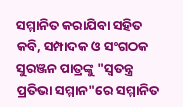ସମ୍ମାନିତ କରାଯିବା ସହିତ କବି, ସମ୍ପାଦକ ଓ ସଂଗଠକ ସୁରଞ୍ଜନ ପାତ୍ରଙ୍କୁ "ସ୍ୱତନ୍ତ୍ର ପ୍ରତିଭା ସମ୍ମାନ"ରେ ସମ୍ମାନିତ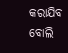କରାଯିବ ବୋଲି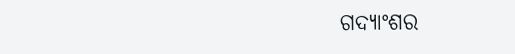ଗଦ୍ୟାଂଶର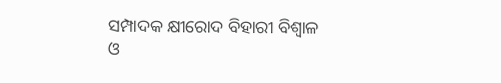ସମ୍ପାଦକ କ୍ଷୀରୋଦ ବିହାରୀ ବିଶ୍ୱାଳ ଓ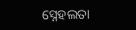ସ୍ନେହଲତା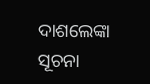ଦାଶଲେଙ୍କା ସୂଚନା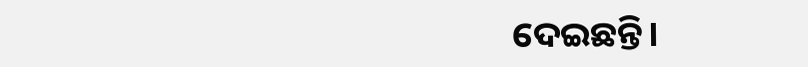ଦେଇଛନ୍ତି।